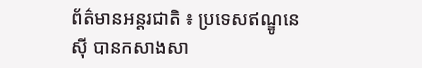ព័ត៌មានអន្តរជាតិ ៖ ប្រទេសឥណ្ឌូនេស៊ី បានកសាងសា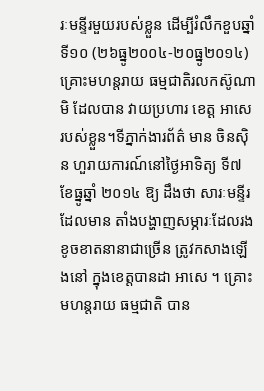រៈមន្ទីរមួយរបស់ខ្លួន ដើម្បីរំលឹកខួបឆ្នាំទី១០ (២៦ធ្នូ២០០៤-២០ធ្នូ២០១៤)គ្រោះមហន្តរាយ ធម្មជាតិរលកស៊ូណាមិ ដែលបាន វាយប្រហារ ខេត្ត អាសេ របស់ខ្លួន។ទីភ្នាក់ងារព័ត៌ មាន ចិនស៊ិន ហួរាយការណ៍នៅថ្ងៃអាទិត្យ ទី៧ ខែធ្នូឆ្នាំ ២០១៤ ឱ្យ ដឹងថា សារៈមន្ទីរដែលមាន តាំងបង្ហាញសម្ភារៈដែលរងខូចខាតនានាជាច្រើន ត្រូវកសាងឡើងនៅ ក្នុងខេត្តបានដា អាសេ ។ គ្រោះមហន្តរាយ ធម្មជាតិ បាន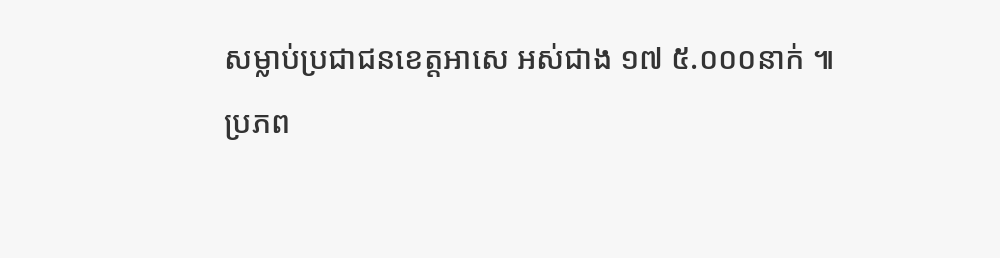សម្លាប់ប្រជាជនខេត្តអាសេ អស់ជាង ១៧ ៥.០០០នាក់ ៕
ប្រភព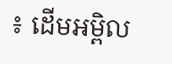៖ ដើមអម្ពិល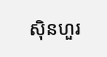ស៊ិនហួរ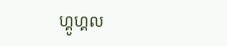ហ្គូហ្គល